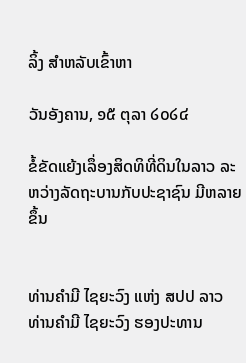ລິ້ງ ສຳຫລັບເຂົ້າຫາ

ວັນອັງຄານ, ໑໕ ຕຸລາ ໒໐໒໔

ຂໍ້ຂັດແຍ້ງເລຶ່ອງສິດທິທີ່ດິນໃນລາວ ລະຫວ່າງລັດຖະບານກັບປະຊາຊົນ ມີຫລາຍຂຶ້ນ


ທ່ານຄຳມີ ໄຊຍະວົງ ແຫ່ງ ສປປ ລາວ
ທ່ານຄຳມີ ໄຊຍະວົງ ຮອງປະທານ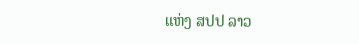ແຫ່ງ ສປປ ລາວ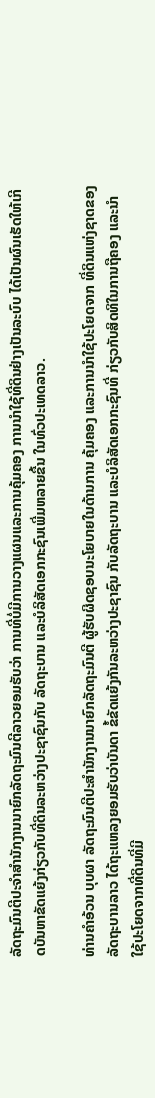ລັດຖະມົນຕີປະຈຳສຳນັກງານນາຍົກລັດຖະມົນຕີລາວຍອມຮັບວ່າ ການທີ່ບໍ່ມີການວາງແຜນແລະການຄຸ້ມຄອງ ການນຳໃຊ້ທີ່ດິນຢ່າງເປັນລະບົບ ໄດ້ເປັນຜົນເຮັດໃຫ້ເກີດບັນຫາຂັດແຍ້ງກ່ຽວກັບທີ່ດິນລະຫວ່າງປະຊາຊົນກັບ ລັດຖະບານ ແລະບໍລິສັດເອກກະຊົນເພີ່ມຫລາຍຂື້ນ ໃນທົ່ວປະເທດລາວ.

ທ່ານຄຳອ້ວນ ບຸບຜາ ລັດຖະມົນຕີປະສຳນັກງານນາຍົກລັດຖະມົນຕີ ຜູ້ຮັບຜິດຊອບນະໂຍບາຍໃນດ້ານການ ຄຸ້ມຄອງ ແລະການນຳໃຊ້ປະໂຍດຈາກ ທີ່ດິນແຫ່ງຊາດຂອງລັດຖະບານລາວ ໄດ້ຖະແຫລງຍອມຮັບວ່າບັນດາ ຂໍ້ຂັດແຍ້ງກັນລະຫວ່າງປະຊາຊົນ ກັບລັດຖະບານ ແລະບໍລິສັດເອກກະຊົນທີ່ ກ່ຽວກັບສິດທິໃນການຖືຄອງ ແລະນຳໃຊ້ປະໂຍດຈາກທີ່ດິນທີ່ມີ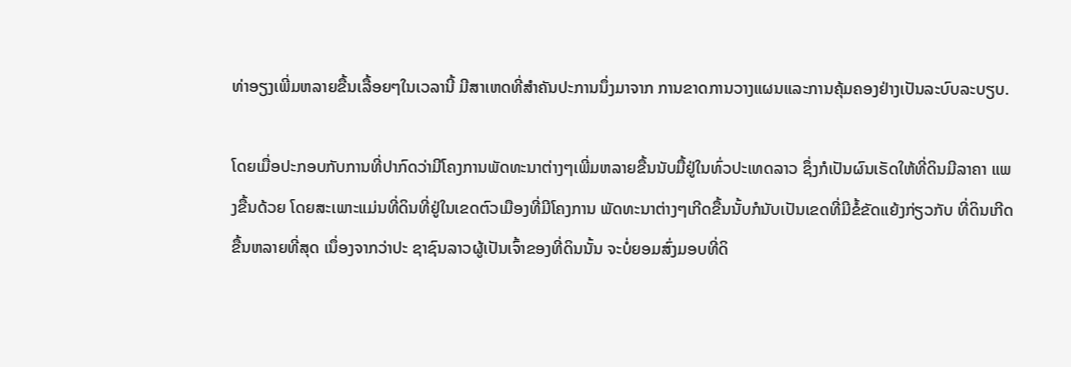ທ່າອຽງເພີ່ມຫລາຍຂື້ນເລື້ອຍໆໃນເວລານີ້ ມີສາເຫດທີ່ສຳຄັນປະການນຶ່ງມາຈາກ ການຂາດການວາງແຜນແລະການຄຸ້ມຄອງຢ່າງເປັນລະບົບລະບຽບ.

ໂດຍເມື່ອປະກອບກັບການທີ່ປາກົດວ່າມີໂຄງການພັດທະນາຕ່າງໆເພີ່ມຫລາຍຂື້ນນັບມື້ຢູ່ໃນທົ່ວປະເທດລາວ ຊຶ່ງກໍເປັນຜົນເຣັດໃຫ້ທີ່ດິນມີລາຄາ ແພງຂື້ນດ້ວຍ ໂດຍສະເພາະແມ່ນທີ່ດິນທີ່ຢູ່ໃນເຂດຕົວເມືອງທີ່ມີໂຄງການ ພັດທະນາຕ່າງໆເກີດຂື້ນນັ້ບກໍນັບເປັນເຂດທີ່ມີຂໍ້ຂັດແຍ້ງກ່ຽວກັບ ທີ່ດິນເກີດຂື້ນຫລາຍທີ່ສຸດ ເນຶ່ອງຈາກວ່າປະ ຊາຊົນລາວຜູ້ເປັນເຈົ້າຂອງທີ່ດິນນັ້ນ ຈະບໍ່ຍອມສົ່ງມອບທີ່ດິ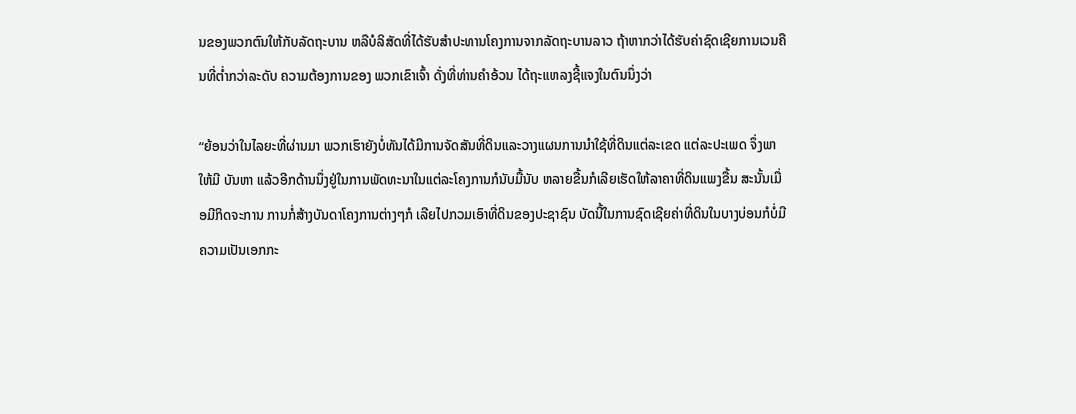ນຂອງພວກຕົນໃຫ້ກັບລັດຖະບານ ຫລືບໍລິສັດທີ່ໄດ້ຮັບສຳປະທານໂຄງການຈາກລັດຖະບານລາວ ຖ້າຫາກວ່າໄດ້ຮັບຄ່າຊົດເຊີຍການເວນຄືນທີ່ຕ່ຳກວ່າລະດັບ ຄວາມຕ້ອງການຂອງ ພວກເຂົາເຈົ້າ ດັ່ງທີ່ທ່ານຄຳອ້ວນ ໄດ້ຖະແຫລງຊີ້ແຈງໃນຕົນນຶ່ງວ່າ

“ຍ້ອນວ່າໃນໄລຍະທີ່ຜ່ານມາ ພວກເຮົາຍັງບໍ່ທັນໄດ້ມີການຈັດສັນທີ່ດິນແລະວາງແຜນການນຳໃຊ້ທີ່ດິນແຕ່ລະເຂດ ແຕ່ລະປະເພດ ຈຶ່ງພາໃຫ້ມີ ບັນຫາ ແລ້ວອີກດ້ານນຶ່ງຢູ່ໃນການພັດທະນາໃນແຕ່ລະໂຄງການກໍນັບມື້ນັບ ຫລາຍຂື້ນກໍເລີຍເຮັດໃຫ້ລາຄາທີ່ດິນແພງຂື້ນ ສະນັ້ນເມື່ອມີກິດຈະການ ການກໍ່ສ້າງບັນດາໂຄງການຕ່າງໆກໍ ເລີຍໄປກວມເອົາທີ່ດິນຂອງປະຊາຊົນ ບັດນີ້ໃນການຊົດເຊີຍຄ່າທີ່ດິນໃນບາງບ່ອນກໍບໍ່ມີຄວາມເປັນເອກກະ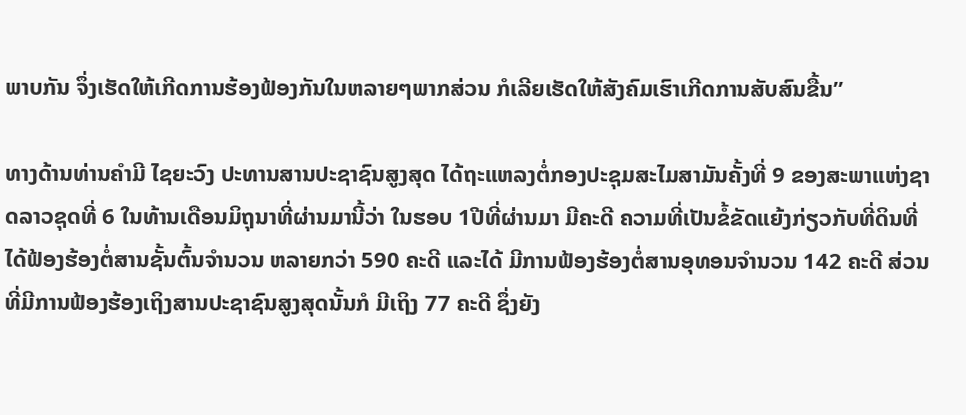ພາບກັນ ຈຶ່ງເຮັດໃຫ້ເກີດການຮ້ອງຟ້ອງກັນໃນຫລາຍໆພາກສ່ວນ ກໍເລີຍເຮັດໃຫ້ສັງຄົມເຮົາເກີດການສັບສົນຂື້ນ”

ທາງດ້ານທ່ານຄຳມີ ໄຊຍະວົງ ປະທານສານປະຊາຊົນສູງສຸດ ໄດ້ຖະແຫລງຕໍ່ກອງປະຊຸມສະໄມສາມັນຄັ້ງທີ່ 9 ຂອງສະພາແຫ່ງຊາດລາວຊຸດທີ່ 6 ໃນທ້ານເດືອນມິຖຸນາທີ່ຜ່ານມານີ້ວ່າ ໃນຮອບ 1ປີທີ່ຜ່ານມາ ມີຄະດີ ຄວາມທີ່ເປັນຂໍ້ຂັດແຍ້ງກ່ຽວກັບທີ່ດິນທີ່ໄດ້ຟ້ອງຮ້ອງຕໍ່ສານຊັ້ນຕົ້ນຈຳນວນ ຫລາຍກວ່າ 590 ຄະດີ ແລະໄດ້ ມີການຟ້ອງຮ້ອງຕໍ່ສານອຸທອນຈຳນວນ 142 ຄະດີ ສ່ວນທີ່ມີການຟ້ອງຮ້ອງເຖິງສານປະຊາຊົນສູງສຸດນັ້ນກໍ ມີເຖິງ 77 ຄະດີ ຊຶ່ງຍັງ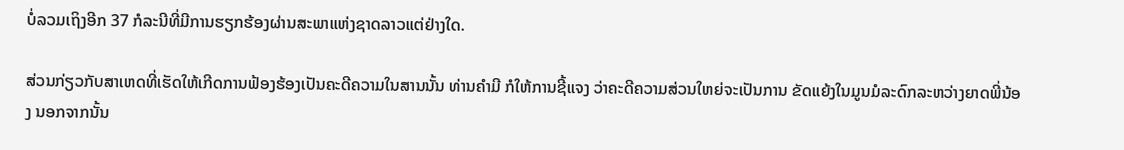ບໍ່ລວມເຖິງອີກ 37 ກໍລະນີທີ່ມີການຮຽກຮ້ອງຜ່ານສະພາແຫ່ງຊາດລາວແຕ່ຢ່າງໃດ.

ສ່ວນກ່ຽວກັບສາເຫດທີ່ເຮັດໃຫ້ເກີດການຟ້ອງຮ້ອງເປັນຄະດີຄວາມໃນສານນັ້ນ ທ່ານຄຳມີ ກໍໃຫ້ການຊີ້ແຈງ ວ່າຄະດີຄວາມສ່ວນໃຫຍ່ຈະເປັນການ ຂັດແຍ້ງໃນມູນມໍລະດົກລະຫວ່າງຍາດພີ່ນ້ອງ ນອກຈາກນັ້ນ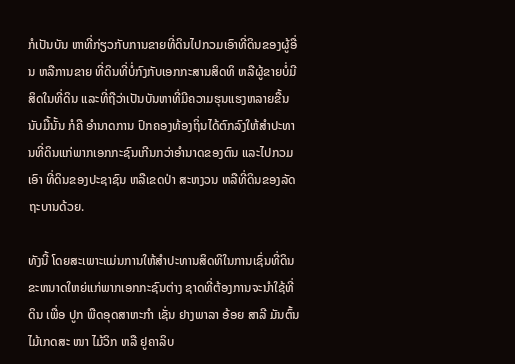ກໍເປັນບັນ ຫາທີ່ກ່ຽວກັບການຂາຍທີ່ດິນໄປກວມເອົາທີ່ດິນຂອງຜູ້ອື່ນ ຫລືການຂາຍ ທີ່ດິນທີ່ບໍ່ກົງກັບເອກກະສານສິດທິ ຫລືຜູ້ຂາຍບໍ່ມີສິດໃນທີ່ດິນ ແລະທີ່ຖືວ່າເປັນບັນຫາທີ່ມີຄວາມຮຸນແຮງຫລາຍຂື້ນນັບມື້ນັ້ນ ກໍຄື ອຳນາດການ ປົກຄອງທ້ອງຖິ່ນໄດ້ຕົກລົງໃຫ້ສຳປະທານທີ່ດິນແກ່ພາກເອກກະຊົນເກີນກວ່າອຳນາດຂອງຕົນ ແລະໄປກວມເອົາ ທີ່ດິນຂອງປະຊາຊົນ ຫລືເຂດປ່າ ສະຫງວນ ຫລືທີ່ດິນຂອງລັດຖະບານດ້ວຍ.

ທັງນີ້ ໂດຍສະເພາະແມ່ນການໃຫ້ສຳປະທານສິດທິໃນການເຊົ່ນທີ່ດິນຂະຫນາດໃຫຍ່ແກ່ພາກເອກກະຊົນຕ່າງ ຊາດທີ່ຕ້ອງການຈະນຳໃຊ້ທີ່ດິນ ເພື່ອ ປູກ ພືດອຸດສາຫະກຳ ເຊັ່ນ ຢາງພາລາ ອ້ອຍ ສາລີ ມັນຕົ້ນ ໄມ້ເກດສະ ໜາ ໄມ້ວິກ ຫລື ຢູຄາລິບ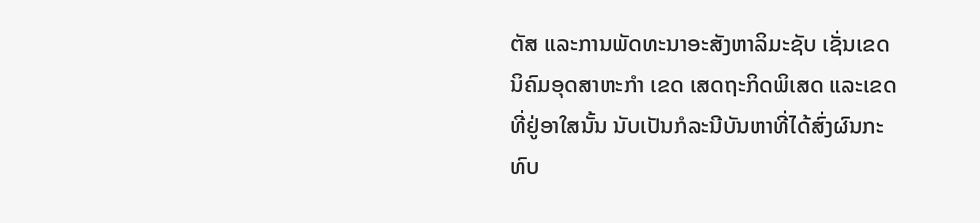ຕັສ ແລະການພັດທະນາອະສັງຫາລິມະຊັບ ເຊັ່ນເຂດ ນິຄົມອຸດສາຫະກຳ ເຂດ ເສດຖະກິດພິເສດ ແລະເຂດທີ່ຢູ່ອາໃສນັ້ນ ນັບເປັນກໍລະນີບັນຫາທີ່ໄດ້ສົ່ງຜົນກະທົບ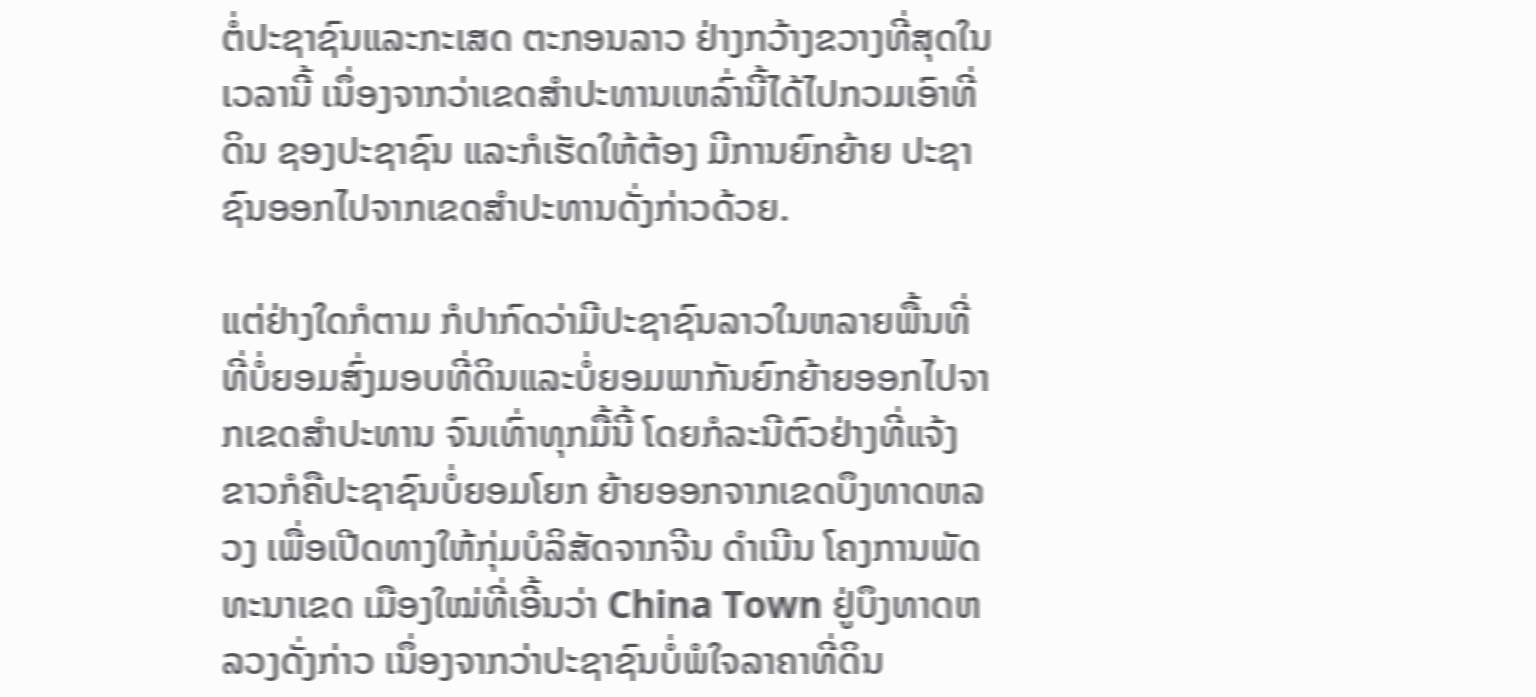ຕໍ່ປະຊາຊົນແລະກະເສດ ຕະກອນລາວ ຢ່າງກວ້າງຂວາງທີ່ສຸດໃນເວລານີ້ ເນຶ່ອງຈາກວ່າເຂດສຳປະທານເຫລົ່ານີ້ໄດ້ໄປກວມເອົາທີ່ດິນ ຊອງປະຊາຊົນ ແລະກໍເຮັດໃຫ້ຕ້ອງ ມີການຍົກຍ້າຍ ປະຊາຊົນອອກໄປຈາກເຂດສຳປະທານດັ່ງກ່າວດ້ວຍ.

ແຕ່ຢ່າງໃດກໍຕາມ ກໍປາກົດວ່າມີປະຊາຊົນລາວໃນຫລາຍພື້ນທີ່ທີ່ບໍ່ຍອມສົ່ງມອບທີ່ດິນແລະບໍ່ຍອມພາກັນຍົກຍ້າຍອອກໄປຈາກເຂດສຳປະທານ ຈົນເທົ່າທຸກມື້ນີ້ ໂດຍກໍລະນີຕົວຢ່າງທີ່ແຈ້ງຂາວກໍຄືປະຊາຊົນບໍ່ຍອມໂຍກ ຍ້າຍອອກຈາກເຂດບຶງທາດຫລວງ ເພື່ອເປີດທາງໃຫ້ກຸ່ມບໍລິສັດຈາກຈີນ ດຳເນີນ ໂຄງການພັດທະນາເຂດ ເມືອງໃໝ່ທີ່ເອີ້ນວ່າ China Town ຢູ່ບຶງທາດຫລວງດັ່ງກ່າວ ເນຶ່ອງຈາກວ່າປະຊາຊົນບໍ່ພໍໃຈລາຄາທີ່ດິນ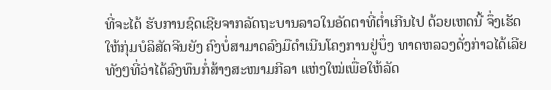ທີ່ຈະໄດ້ ຮັບການຊົດເຊີຍຈາກລັດຖະບານລາວໃນອັດຕາທີ່ຕ່ຳເກີນໄປ ດ້ວຍເຫດນີ້ ຈຶ່ງເຮັດໃຫ້ກຸ່ມບໍລິສັດຈີນຍັງ ຄົງບໍ່ສາມາດລົງມືດຳເນີນໂຄງການຢູ່ບຶ່ງ ທາດຫລວງດັ່ງກ່າວໄດ້ເລີຍ ທັງໆທີ່ວ່າໄດ້ລົງທຶນກໍ່ສ້າງສະໜາມກີລາ ແຫ່ງໃໝ່ເພື່ອໃຫ້ລັດ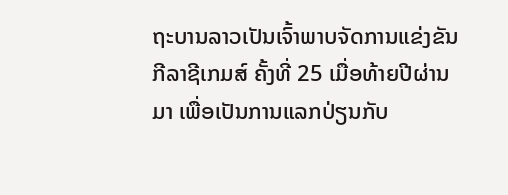ຖະບານລາວເປັນເຈົ້າພາບຈັດການແຂ່ງຂັນກີລາຊີເກມສ໌ ຄັ້ງທີ່ 25 ເມື່ອທ້າຍປີຜ່ານມາ ເພື່ອເປັນການແລກປ່ຽນກັບ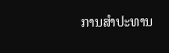ການສຳປະທານ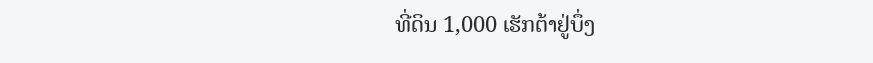ທີ່ດິນ 1,000 ເຮັກຕ້າຢູ່ບຶ່ງ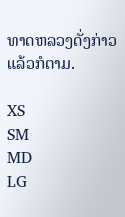ທາດຫລວງດັ່ງກ່າວແລ້ວກໍຕາມ.

XS
SM
MD
LG